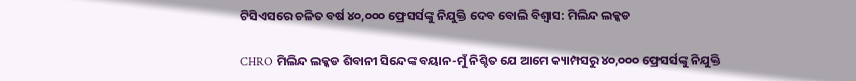ଟିସିଏସରେ ଚଳିତ ବର୍ଷ ୪୦,୦୦୦ ଫ୍ରେସର୍ସଙ୍କୁ ନିଯୁକ୍ତି ଦେବ ବୋଲି ବିଶ୍ୱାସ: ମିଲିନ୍ଦ ଲକ୍କଡ

CHRO ମିଲିନ୍ଦ ଲକ୍କଡ ଶିବାନୀ ସିନ୍ଦେଙ୍କ ବୟାନ-ମୁଁ ନିଶ୍ଚିତ ଯେ ଆମେ କ୍ୟାମ୍ପସରୁ ୪୦,୦୦୦ ଫ୍ରେସର୍ସଙ୍କୁ ନିଯୁକ୍ତି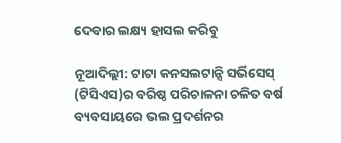ଦେବାର ଲକ୍ଷ୍ୟ ହାସଲ କରିବୁ

ନୂଆଦିଲ୍ଲୀ: ଟାଟା କନସଲଟାନ୍ସି ସର୍ଭିସେସ୍ (ଟିସିଏସ)ର ବରିଷ୍ଠ ପରିଚାଳନା ଚଳିତ ବର୍ଷ ବ୍ୟବସାୟରେ ଭଲ ପ୍ରଦର୍ଶନର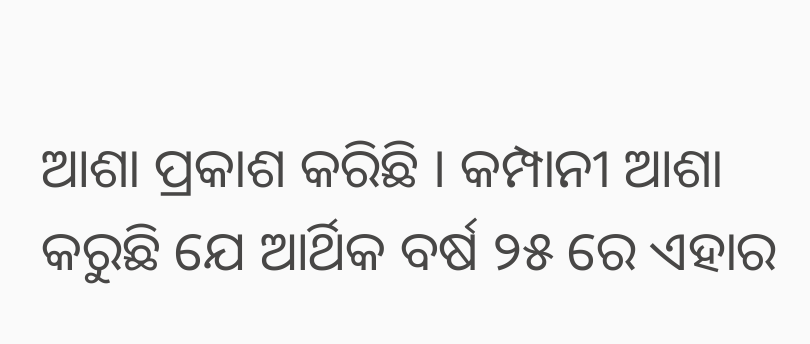ଆଶା ପ୍ରକାଶ କରିଛି । କମ୍ପାନୀ ଆଶା କରୁଛି ଯେ ଆର୍ଥିକ ବର୍ଷ ୨୫ ରେ ଏହାର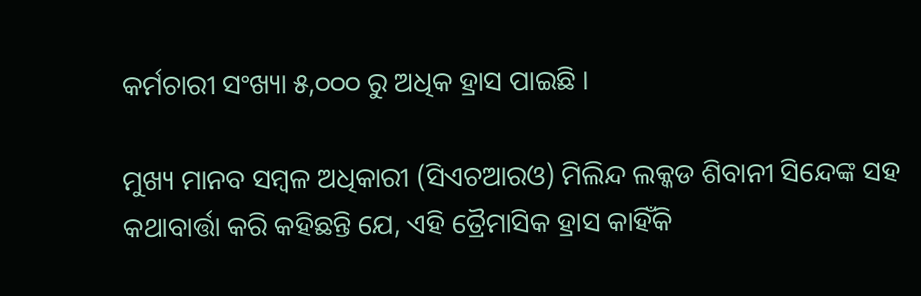କର୍ମଚାରୀ ସଂଖ୍ୟା ୫,୦୦୦ ରୁ ଅଧିକ ହ୍ରାସ ପାଇଛି ।

ମୁଖ୍ୟ ମାନବ ସମ୍ବଳ ଅଧିକାରୀ (ସିଏଚଆରଓ) ମିଲିନ୍ଦ ଲକ୍କଡ ଶିବାନୀ ସିନ୍ଦେଙ୍କ ସହ କଥାବାର୍ତ୍ତା କରି କହିଛନ୍ତି ଯେ, ଏହି ତ୍ରୈମାସିକ ହ୍ରାସ କାହିଁକି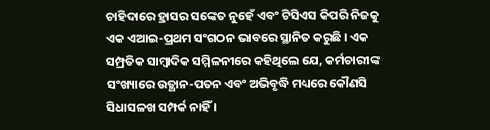ଚାହିଦାରେ ହ୍ରାସର ସଙ୍କେତ ନୁହେଁ ଏବଂ ଟିସିଏସ କିପରି ନିଜକୁ ଏକ ଏଆଇ-ପ୍ରଥମ ସଂଗଠନ ଭାବରେ ସ୍ଥାନିତ କରୁଛି । ଏକ ସମ୍ପ୍ରତିକ ସାମ୍ବାଦିକ ସମ୍ମିଳନୀରେ କହିଥିଲେ ଯେ, କର୍ମଚାରୀଙ୍କ ସଂଖ୍ୟାରେ ଉତ୍ଥାନ-ପତନ ଏବଂ ଅଭିବୃଦ୍ଧି ମଧ୍ୟରେ କୌଣସି ସିଧାସଳଖ ସମ୍ପର୍କ ନାହିଁ ।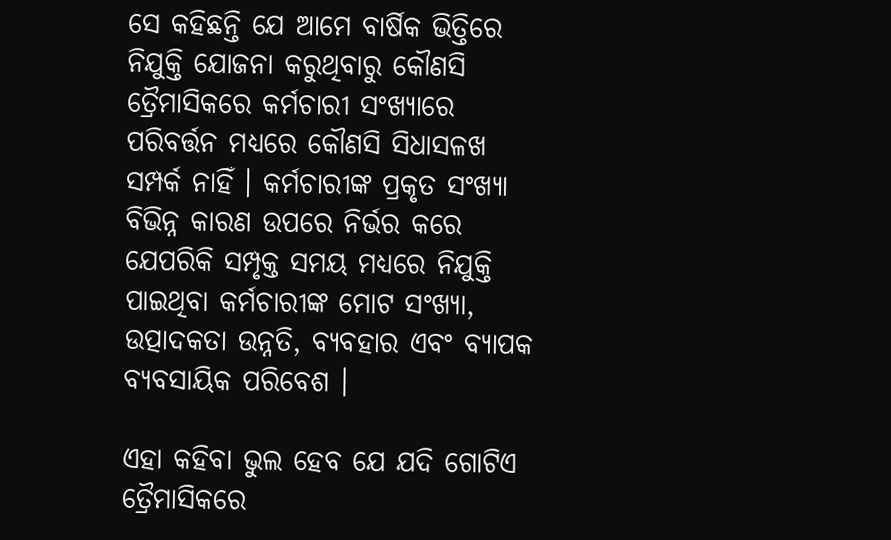ସେ କହିଛନ୍ତି ଯେ ଆମେ ବାର୍ଷିକ ଭିତ୍ତିରେ ନିଯୁକ୍ତି ଯୋଜନା କରୁଥିବାରୁ କୌଣସି ତ୍ରୈମାସିକରେ କର୍ମଚାରୀ ସଂଖ୍ୟାରେ ପରିବର୍ତ୍ତନ ମଧ୍ୟରେ କୌଣସି ସିଧାସଳଖ ସମ୍ପର୍କ ନାହିଁ । କର୍ମଚାରୀଙ୍କ ପ୍ରକୃତ ସଂଖ୍ୟା ବିଭିନ୍ନ କାରଣ ଉପରେ ନିର୍ଭର କରେ ଯେପରିକି ସମ୍ପୃକ୍ତ ସମୟ ମଧ୍ୟରେ ନିଯୁକ୍ତି ପାଇଥିବା କର୍ମଚାରୀଙ୍କ ମୋଟ ସଂଖ୍ୟା, ଉତ୍ପାଦକତା ଉନ୍ନତି, ବ୍ୟବହାର ଏବଂ ବ୍ୟାପକ ବ୍ୟବସାୟିକ ପରିବେଶ ।

ଏହା କହିବା ଭୁଲ ହେବ ଯେ ଯଦି ଗୋଟିଏ ତ୍ରୈମାସିକରେ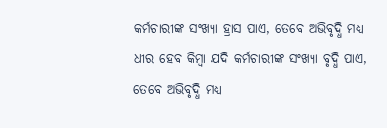କର୍ମଚାରୀଙ୍କ ସଂଖ୍ୟା ହ୍ରାସ ପାଏ, ତେବେ ଅଭିବୃଦ୍ଧି ମଧ୍ୟ ଧୀର ହେବ କିମ୍ବା ଯଦି କର୍ମଚାରୀଙ୍କ ସଂଖ୍ୟା ବୃଦ୍ଧି ପାଏ, ତେବେ ଅଭିବୃଦ୍ଧି ମଧ୍ୟ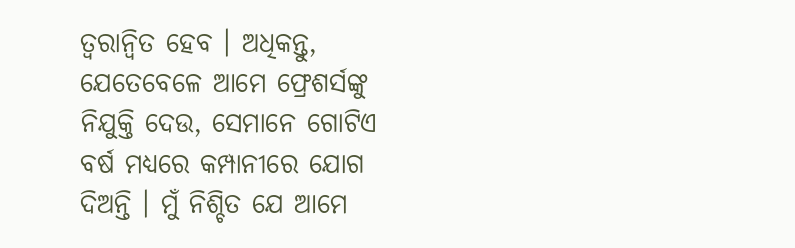ତ୍ୱରାନ୍ୱିତ ହେବ । ଅଧିକନ୍ତୁ, ଯେତେବେଳେ ଆମେ ଫ୍ରେଶର୍ସଙ୍କୁ ନିଯୁକ୍ତି ଦେଉ, ସେମାନେ ଗୋଟିଏ ବର୍ଷ ମଧ୍ୟରେ କମ୍ପାନୀରେ ଯୋଗ ଦିଅନ୍ତି । ମୁଁ ନିଶ୍ଚିତ ଯେ ଆମେ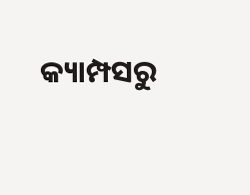କ୍ୟାମ୍ପସରୁ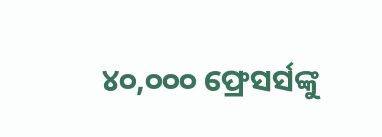୪୦,୦୦୦ ଫ୍ରେସର୍ସଙ୍କୁ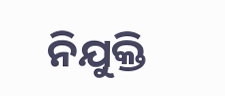ନିଯୁକ୍ତି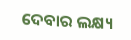ଦେବାର ଲକ୍ଷ୍ୟ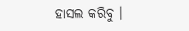ହାସଲ କରିବୁ ।